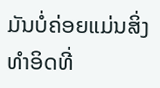ມັນບໍ່ຄ່ອຍແມ່ນສິ່ງທຳອິດທີ່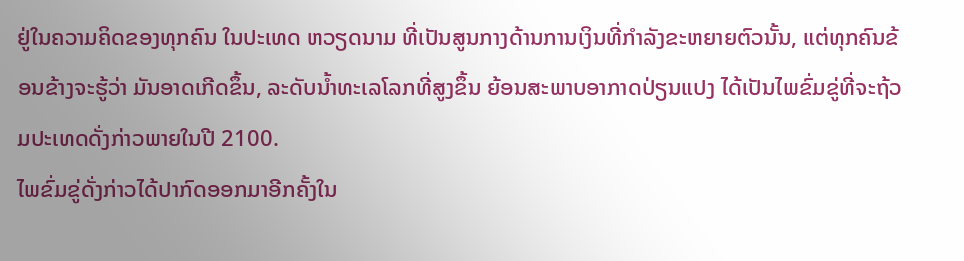ຢູ່ໃນຄວາມຄິດຂອງທຸກຄົນ ໃນປະເທດ ຫວຽດນາມ ທີ່ເປັນສູນກາງດ້ານການເງິນທີ່ກຳລັງຂະຫຍາຍຕົວນັ້ນ, ແຕ່ທຸກຄົນຂ້ອນຂ້າງຈະຮູ້ວ່າ ມັນອາດເກີດຂຶ້ນ, ລະດັບນ້ຳທະເລໂລກທີ່ສູງຂຶ້ນ ຍ້ອນສະພາບອາກາດປ່ຽນແປງ ໄດ້ເປັນໄພຂົ່ມຂູ່ທີ່ຈະຖ້ວມປະເທດດັ່ງກ່າວພາຍໃນປີ 2100.
ໄພຂົ່ມຂູ່ດັ່ງກ່າວໄດ້ປາກົດອອກມາອີກຄັ້ງໃນ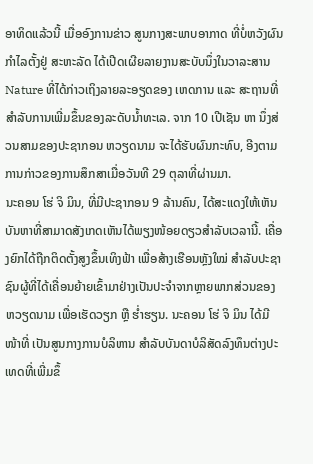ອາທິດແລ້ວນີ້ ເມື່ອອົງການຂ່າວ ສູນກາງສະພາບອາກາດ ທີ່ບໍ່ຫວັງຜົນກຳໄລຕັ້ງຢູ່ ສະຫະລັດ ໄດ້ເປີດເຜີຍລາຍງານສະບັບນຶ່ງໃນວາລະສານ Nature ທີ່ໄດ້ກ່າວເຖິງລາຍລະອຽດຂອງ ເຫດການ ແລະ ສະຖານທີ່ສຳລັບການເພີ່ມຂຶ້ນຂອງລະດັບນ້ຳທະເລ. ຈາກ 10 ເປີເຊັນ ຫາ ນຶ່ງສ່ວນສາມຂອງປະຊາກອນ ຫວຽດນາມ ຈະໄດ້ຮັບຜົນກະທົບ, ອີງຕາມການກ່າວຂອງການສຶກສາເມື່ອວັນທີ 29 ຕຸລາທີ່ຜ່ານມາ.
ນະຄອນ ໂຮ່ ຈິ ມິນ, ທີ່ມີປະຊາກອນ 9 ລ້ານຄົນ, ໄດ້ສະແດງໃຫ້ເຫັນບັນຫາທີ່ສາມາດສັງເກດເຫັນໄດ້ພຽງໜ້ອຍດຽວສຳລັບເວລານີ້. ເຄື່ອງຍົກໄດ້ຖືກຕິດຕັ້ງສູງຂຶ້ນເທິງຟ້າ ເພື່ອສ້າງເຮືອນຫຼັງໃໝ່ ສຳລັບປະຊາຊົນຜູ້ທີ່ໄດ້ເຄື່ອນຍ້າຍເຂົ້າມາຢ່າງເປັນປະຈຳຈາກຫຼາຍພາກສ່ວນຂອງ ຫວຽດນາມ ເພື່ອເຮັດວຽກ ຫຼື ຮ່ຳຮຽນ. ນະຄອນ ໂຮ່ ຈິ ມິນ ໄດ້ມີໜ້າທີ່ ເປັນສູນກາງການບໍລິຫານ ສຳລັບບັນດາບໍລິສັດລົງທຶນຕ່າງປະເທດທີ່ເພີ່ມຂຶ້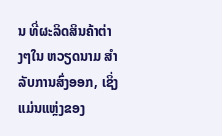ນ ທີ່ຜະລິດສິນຄ້າຕ່າງໆໃນ ຫວຽດນາມ ສຳລັບການສົ່ງອອກ, ເຊິ່ງແມ່ນແຫຼ່ງຂອງ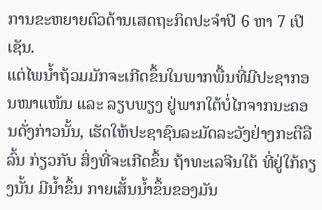ການຂະຫຍາຍຕົວດ້ານເສດຖະກິດປະຈຳປີ 6 ຫາ 7 ເປີເຊັນ.
ແຕ່ໄພນ້ຳຖ້ວມມັກຈະເກີດຂຶ້ນໃນພາກພື້ນທີ່ມີປະຊາກອນໜາແໜ້ນ ແລະ ລຽບພຽງ ຢູ່ພາກໃຕ້ບໍ່ໄກຈາກນະຄອນດັ່ງກ່າວນັ້ນ, ເຮັດໃຫ້ປະຊາຊົນລະມັດລະວັງຢ່າງກະຕືລືລົ້ນ ກ່ຽວກັບ ສິ່ງທີ່ຈະເກີດຂຶ້ນ ຖ້າທະເລຈີນໃຕ້ ທີ່ຢູ່ໃກ້ຄຽງນັ້ນ ມີນ້ຳຂຶ້ນ ກາຍເສັ້ນນ້ຳຂຶ້ນຂອງມັນ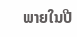ພາຍໃນປີ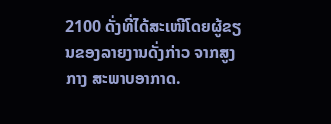2100 ດັ່ງທີ່ໄດ້ສະເໜີໂດຍຜູ້ຂຽນຂອງລາຍງານດັ່ງກ່າວ ຈາກສູງກາງ ສະພາບອາກາດ.